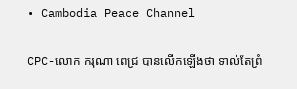• Cambodia Peace Channel

CPC-លោក ករុណា ពេជ្រ បានលើកឡើងថា ទាល់តែព្រំ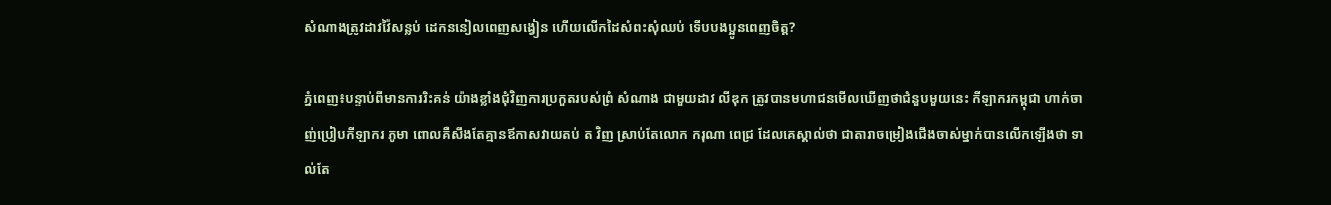សំណាងត្រូវដាវវ៉ៃសន្លប់ ដេកននៀលពេញសង្វៀន ហើយលើកដៃសំពះសុំឈប់ ទើបបងប្អូនពេញចិត្ត?

ភ្នំពេញ៖បន្ទាប់ពីមានការរិះគន់ យ៉ាងខ្លាំងជុំវិញការប្រកួតរបស់ព្រំ សំណាង ជាមួយដាវ លីឌុក ត្រូវបានមហាជនមើលឃើញថាជំនួបមួយនេះ កីឡាករកម្ពុជា ហាក់ចាញ់ប្រៀបកីឡាករ ភូមា ពោលគឺសឹងតែគ្មានឪកាសវាយតប់ ត វិញ ស្រាប់តែលោក ករុណា ពេជ្រ ដែលគេស្គាល់ថា ជាតារាចម្រៀងជើងចាស់ម្នាក់បានលើកឡើងថា ទាល់តែ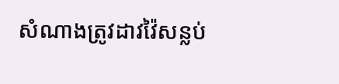សំណាងត្រូវដាវវ៉ៃសន្លប់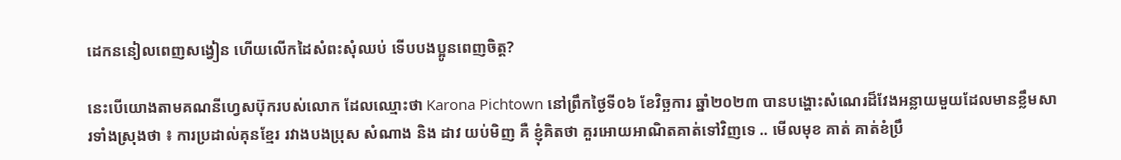ដេកននៀលពេញសង្វៀន ហើយលើកដៃសំពះសុំឈប់ ទើបបងប្អូនពេញចិត្ត?

នេះបើយោងតាមគណនីហ្វេសប៊ុករបស់លោក ដែលឈ្មោះថា Karona Pichtown នៅព្រឹកថ្ងៃទី០៦ ខែវិច្ឆការ ឆ្នាំ២០២៣ បានបង្ហោះសំណេរដ៏វែងអន្លាយមួយដែលមានខ្លឹមសារទាំងស្រុងថា ៖ ការប្រដាល់គុនខ្មែរ រវាងបងប្រុស សំណាង និង ដាវ យប់មិញ គឺ ខ្ញុំគិតថា គួរអោយអាណិតគាត់ទៅវិញទេ .. មើលមុខ គាត់ គាត់ខំប្រឹ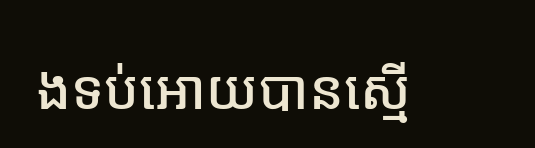ងទប់អោយបានស្មើ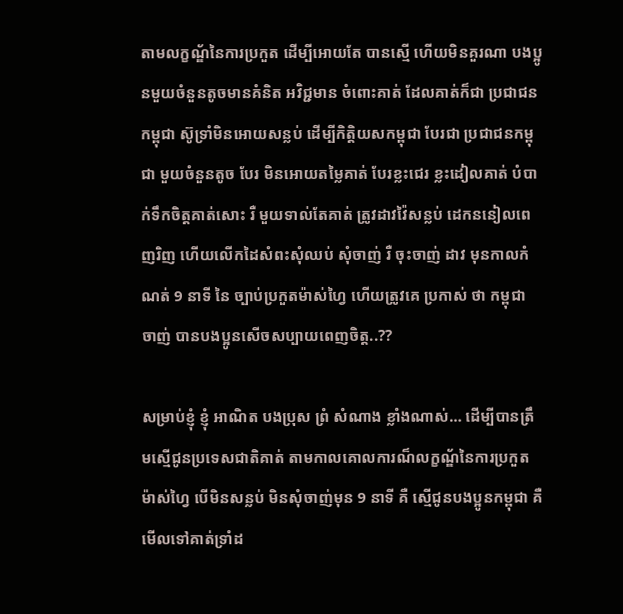តាមលក្ខណ្ឌ័នៃការប្រកួត ដើម្បីអោយតែ បានស្មើ ហើយមិនគួរណា បងប្អូនមួយចំនួនតូចមានគំនិត អវិជ្ជមាន ចំពោះគាត់ ដែលគាត់ក៏ជា ប្រជាជន កម្ពុជា ស៊ូទ្រាំមិនអោយសន្លប់ ដើម្បីកិត្តិយសកម្ពុជា បែរជា ប្រជាជនកម្ពុជា មួយចំនួនតូច បែរ មិនអោយតម្លៃគាត់ បែរខ្លះជេរ ខ្លះដៀលគាត់ បំបាក់ទឹកចិត្តគាត់សោះ រឺ មួយទាល់តែគាត់ ត្រូវដាវវ៉ៃសន្លប់ ដេកននៀលពេញរិញ ហើយលើកដៃសំពះសុំឈប់ សុំចាញ់ រឺ ចុះចាញ់ ដាវ មុនកាលកំណត់ 9 នាទី នៃ ច្បាប់ប្រកួតម៉ាស់ហ្វៃ ហើយត្រូវគេ ប្រកាស់ ថា កម្ពុជា ចាញ់ បានបងប្អូនសើចសប្បាយពេញចិត្ត..??

សម្រាប់ខ្ញុំ ខ្ញុំ អាណិត បងប្រុស ព្រំ សំណាង ខ្លាំងណាស់… ដើម្បីបានត្រឹមស្មើជូនប្រទេសជាតិគាត់ តាមកាលគោលការណ៏លក្ខណ្ឌ័នៃការប្រកួត ម៉ាស់ហ្វៃ បើមិនសន្លប់ មិនសុំចាញ់មុន 9 នាទី គឺ ស្មើជូនបងប្អូនកម្ពុជា គឺ មើលទៅគាត់ទ្រាំដ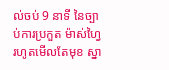ល់ចប់ 9 នាទី នៃច្បាប់ការប្រកួត ម៉ាស់ហ្វៃ រហូតមើលតែមុខ ស្នា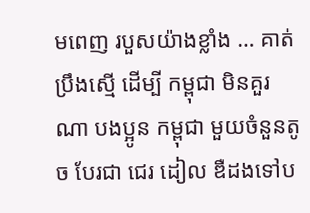មពេញ របួសយ៉ាងខ្លាំង … គាត់ប្រឹងស្មើ ដើម្បី កម្ពុជា មិនគួរណា បងប្អូន កម្ពុជា មួយចំនួនតូច បែរជា ជេរ ដៀល ឌឺដងទៅប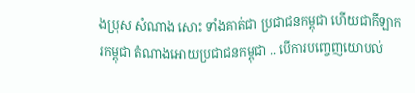ងប្រុស សំណាង សោះ ទាំងគាត់ជា ប្រជាជនកម្ពុជា ហើយជាកីឡាករកម្ពុជា តំណាងអោយប្រជាជនកម្ពុជា .. បើការបញ្ចេញយោបល់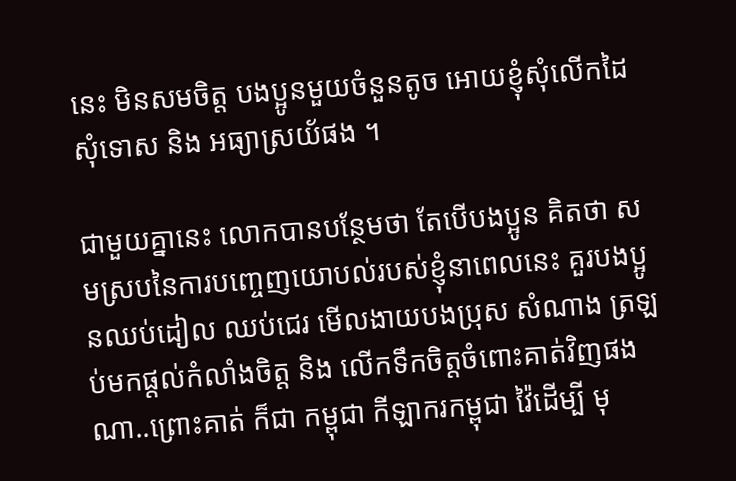នេះ មិនសមចិត្ត បងប្អូនមួយចំនួនតូច អោយខ្ញុំសុំលើកដៃសុំទោស និង អធ្យាស្រយ័ផង ។

ជាមួយគ្នានេះ លោកបានបន្ថែមថា តែបើបងប្អូន គិតថា សមស្របនៃការបញ្ចេញយោបល់របស់ខ្ញុំនាពេលនេះ គួរបងប្អូនឈប់ដៀល ឈប់ជេរ មើលងាយបងប្រុស សំណាង ត្រឡប់មកផ្តល់កំលាំងចិត្ត និង លើកទឹកចិត្តចំពោះគាត់វិញផងណា..ព្រោះគាត់ ក៏ជា កម្ពុជា កីឡាករកម្ពុជា វ៉ៃដើម្បី មុ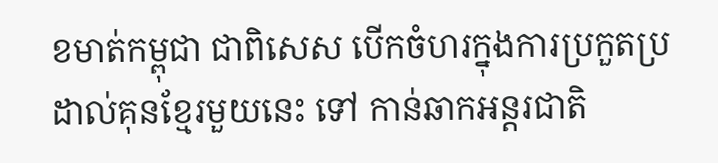ខមាត់កម្ពុជា ជាពិសេស បើកចំហរក្នុងការប្រកួតប្រដាល់គុនខ្មែរមួយនេះ ទៅ កាន់ឆាកអន្តរជាតិ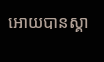អោយបានស្គា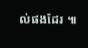ល់ផងដែរ ៕